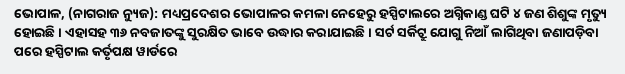ଭୋପାଳ, (ନାଗରାଜ ନ୍ୟୁଜ): ମଧ୍ୟପ୍ରଦେଶର ଭୋପାଳର କମଳା ନେହେରୁ ହସ୍ପିଟାଲରେ ଅଗ୍ନିକାଣ୍ଡ ଘଟି ୪ ଜଣ ଶିଶୁଙ୍କ ମୃତ୍ୟୁ ହୋଇଛି । ଏହାସହ ୩୬ ନବଜାତଙ୍କୁ ସୁରକ୍ଷିତ ଭାବେ ଉଦ୍ଧାର କରାଯାଇଛି । ସର୍ଟ ସର୍କିଟ୍ରୁ ଯୋଗୁ ନିଆଁ ଲାଗିଥିବା ଜଣାପଡ଼ିବା ପରେ ହସ୍ପିଟାଲ କର୍ତୃପକ୍ଷ ୱାର୍ଡରେ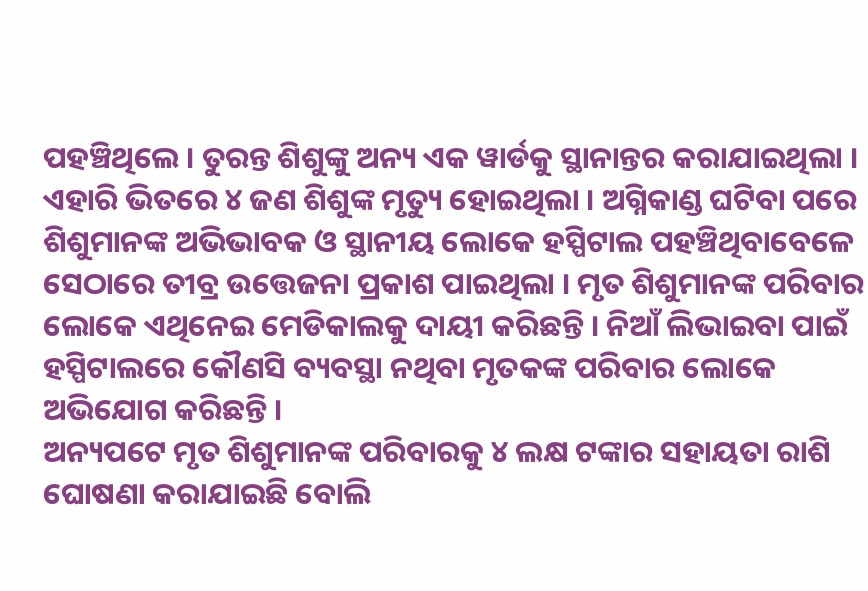ପହଞ୍ଚିଥିଲେ । ତୁରନ୍ତ ଶିଶୁଙ୍କୁ ଅନ୍ୟ ଏକ ୱାର୍ଡକୁ ସ୍ଥାନାନ୍ତର କରାଯାଇଥିଲା । ଏହାରି ଭିତରେ ୪ ଜଣ ଶିଶୁଙ୍କ ମୃତ୍ୟୁ ହୋଇଥିଲା । ଅଗ୍ନିକାଣ୍ଡ ଘଟିବା ପରେ ଶିଶୁମାନଙ୍କ ଅଭିଭାବକ ଓ ସ୍ଥାନୀୟ ଲୋକେ ହସ୍ପିଟାଲ ପହଞ୍ଚିଥିବାବେଳେ ସେଠାରେ ତୀବ୍ର ଉତ୍ତେଜନା ପ୍ରକାଶ ପାଇଥିଲା । ମୃତ ଶିଶୁମାନଙ୍କ ପରିବାର ଲୋକେ ଏଥିନେଇ ମେଡିକାଲକୁ ଦାୟୀ କରିଛନ୍ତି । ନିଆଁ ଲିଭାଇବା ପାଇଁ ହସ୍ପିଟାଲରେ କୌଣସି ବ୍ୟବସ୍ଥା ନଥିବା ମୃତକଙ୍କ ପରିବାର ଲୋକେ ଅଭିଯୋଗ କରିଛନ୍ତି ।
ଅନ୍ୟପଟେ ମୃତ ଶିଶୁମାନଙ୍କ ପରିବାରକୁ ୪ ଲକ୍ଷ ଟଙ୍କାର ସହାୟତା ରାଶି ଘୋଷଣା କରାଯାଇଛି ବୋଲି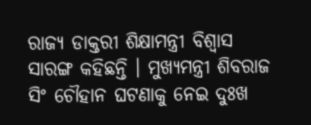ରାଜ୍ୟ ଡାକ୍ତରୀ ଶିକ୍ଷାମନ୍ତ୍ରୀ ବିଶ୍ୱାସ ସାରଙ୍ଗ କହିଛନ୍ତି । ମୁଖ୍ୟମନ୍ତ୍ରୀ ଶିବରାଜ ସିଂ ଚୌହାନ ଘଟଣାକୁ ନେଇ ଦୁଃଖ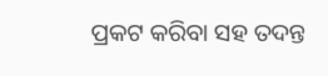ପ୍ରକଟ କରିବା ସହ ତଦନ୍ତ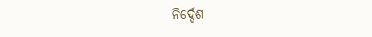ନିର୍ଦ୍ଦେଶ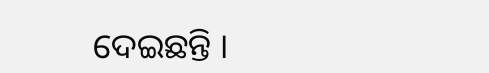ଦେଇଛନ୍ତି ।